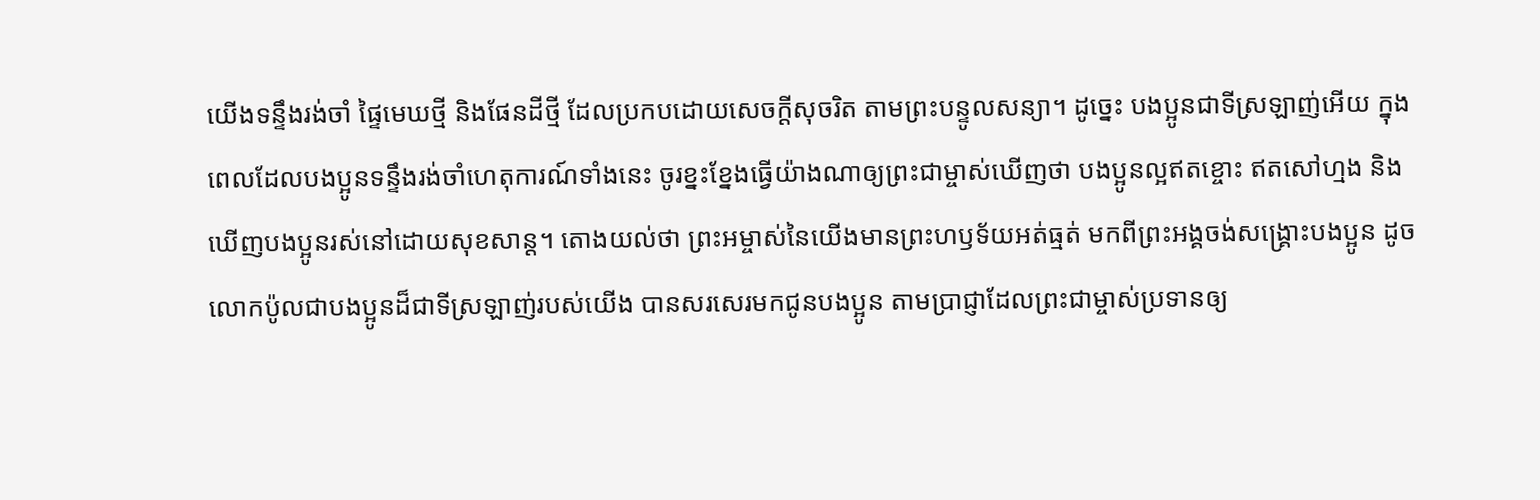យើងទន្ទឹងរង់ចាំ ផ្ទៃមេឃថ្មី និងផែនដីថ្មី ដែលប្រកបដោយសេចក្ដីសុចរិត តាមព្រះបន្ទូលសន្យា។ ដូច្នេះ បងប្អូនជាទីស្រឡាញ់អើយ ក្នុងពេលដែលបងប្អូនទន្ទឹងរង់ចាំហេតុការណ៍ទាំងនេះ ចូរខ្នះខ្នែងធ្វើយ៉ាងណាឲ្យព្រះជាម្ចាស់ឃើញថា បងប្អូនល្អឥតខ្ចោះ ឥតសៅហ្មង និងឃើញបងប្អូនរស់នៅដោយសុខសាន្ត។ តោងយល់ថា ព្រះអម្ចាស់នៃយើងមានព្រះហឫទ័យអត់ធ្មត់ មកពីព្រះអង្គចង់សង្គ្រោះបងប្អូន ដូចលោកប៉ូលជាបងប្អូនដ៏ជាទីស្រឡាញ់របស់យើង បានសរសេរមកជូនបងប្អូន តាមប្រាជ្ញាដែលព្រះជាម្ចាស់ប្រទានឲ្យ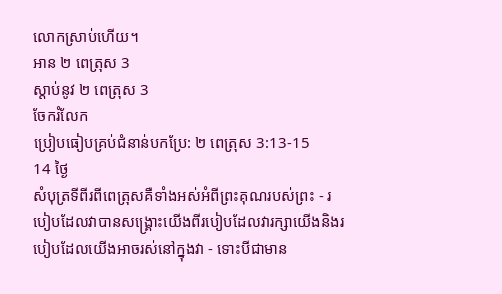លោកស្រាប់ហើយ។
អាន ២ ពេត្រុស 3
ស្ដាប់នូវ ២ ពេត្រុស 3
ចែករំលែក
ប្រៀបធៀបគ្រប់ជំនាន់បកប្រែ: ២ ពេត្រុស 3:13-15
14 ថ្ងៃ
សំបុត្រទីពីរពីពេត្រុសគឺទាំងអស់អំពីព្រះគុណរបស់ព្រះ - របៀបដែលវាបានសង្រ្គោះយើងពីរបៀបដែលវារក្សាយើងនិងរបៀបដែលយើងអាចរស់នៅក្នុងវា - ទោះបីជាមាន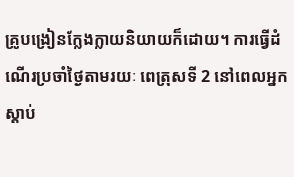គ្រូបង្រៀនក្លែងក្លាយនិយាយក៏ដោយ។ ការធ្វើដំណើរប្រចាំថ្ងៃតាមរយៈ ពេត្រុសទី 2 នៅពេលអ្នកស្តាប់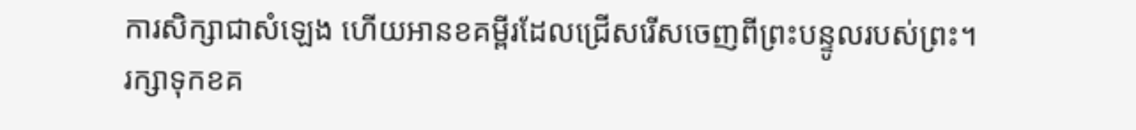ការសិក្សាជាសំឡេង ហើយអានខគម្ពីរដែលជ្រើសរើសចេញពីព្រះបន្ទូលរបស់ព្រះ។
រក្សាទុកខគ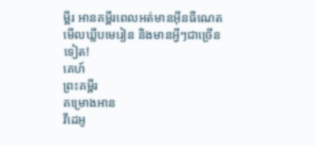ម្ពីរ អានគម្ពីរពេលអត់មានអ៊ីនធឺណេត មើលឃ្លីបមេរៀន និងមានអ្វីៗជាច្រើនទៀត!
គេហ៍
ព្រះគម្ពីរ
គម្រោងអាន
វីដេអូ